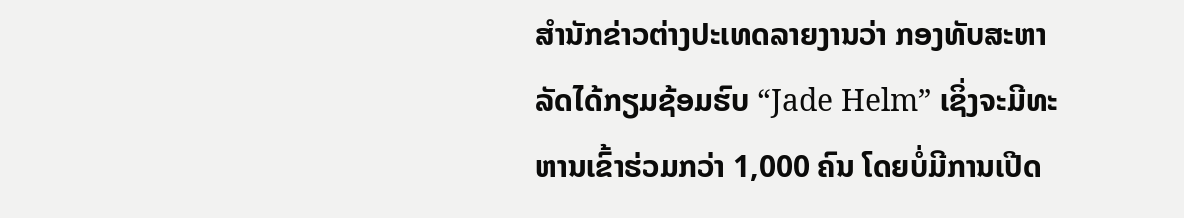ສຳນັກຂ່າວຕ່າງປະເທດລາຍງານວ່າ ກອງທັບສະຫາລັດໄດ້ກຽມຊ້ອມຮົບ “Jade Helm” ເຊິ່ງຈະມີທະຫານເຂົ້າຮ່ວມກວ່າ 1,000 ຄົນ ໂດຍບໍ່ມີການເປີດ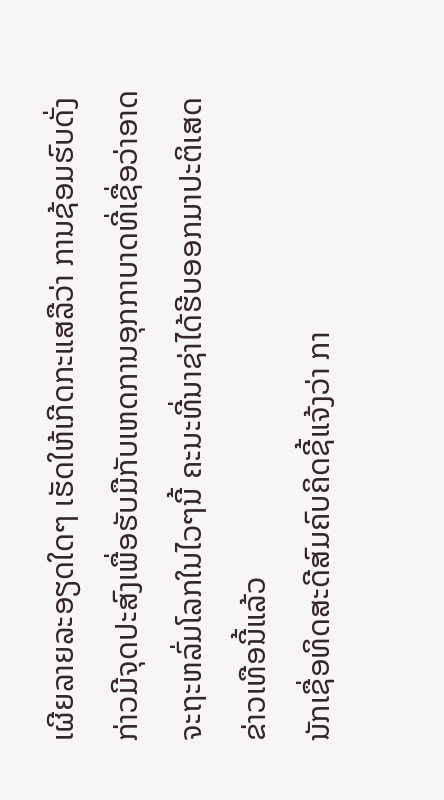ເຜີຍລາຍລະອຽດໃດໆ ເຮັດໃຫ້ເກີດກະແສລືວ່າ ການຊ້ອມຮົບດັ່ງກ່າວມີຈຸດປະສົງເພື່ອຮັບມືກັບເຫດການອຸກກາບາດທີ່ເຊື່ອວ່າອາດຈະຖະຫລົ່ມໂລກໃນໄວໆນີ້ ຄະນະທີ່ນາຊ່າໄດ້ຮີບອອກມາປະຕິເສດຂ່າວເທືອນີ້ແລ້ວ
ນັກເຊື່ອທິດສະດີສົມຄົບຄິດຊີ້ແຈ້ງວ່າ ກາ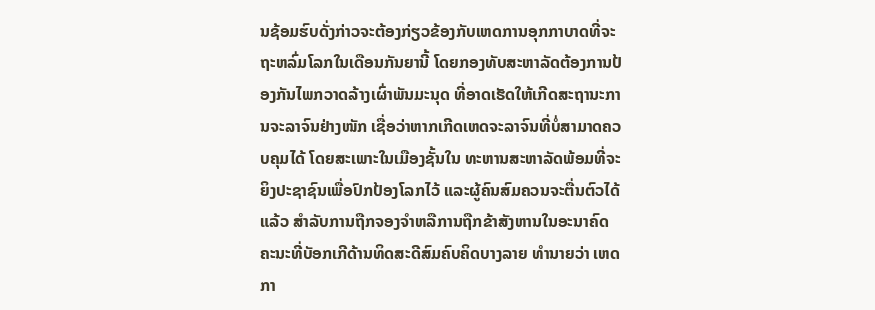ນຊ້ອມຮົບດັ່ງກ່າວຈະຕ້ອງກ່ຽວຂ້ອງກັບເຫດການອຸກກາບາດທີ່ຈະຖະຫລົ່ມໂລກໃນເດືອນກັນຍານີ້ ໂດຍກອງທັບສະຫາລັດຕ້ອງການປ້ອງກັນໄພກວາດລ້າງເຜົ່າພັນມະນຸດ ທີ່ອາດເຮັດໃຫ້ເກີດສະຖານະການຈະລາຈົນຢ່າງໜັກ ເຊື່ອວ່າຫາກເກີດເຫດຈະລາຈົນທີ່ບໍ່ສາມາດຄວບຄຸມໄດ້ ໂດຍສະເພາະໃນເມືອງຊັ້ນໃນ ທະຫານສະຫາລັດພ້ອມທີ່ຈະຍິງປະຊາຊົນເພື່ອປົກປ້ອງໂລກໄວ້ ແລະຜູ້ຄົນສົມຄວນຈະຕື່ນຕົວໄດ້ແລ້ວ ສຳລັບການຖືກຈອງຈຳຫລືການຖືກຂ້າສັງຫານໃນອະນາຄົດ
ຄະນະທີ່ບັອກເກີດ້ານທິດສະດີສົມຄົບຄິດບາງລາຍ ທຳນາຍວ່າ ເຫດກາ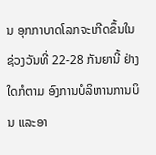ນ ອຸກກາບາດໂລກຈະເກີດຂຶ້ນໃນຊ່ວງວັນທີ່ 22-28 ກັນຍານີ້ ຢ່າງໃດກໍຕາມ ອົງການບໍລິຫານການບິນ ແລະອາ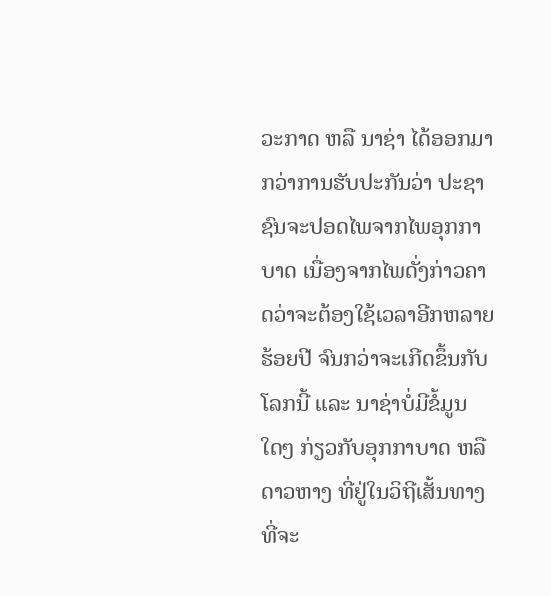ວະກາດ ຫລື ນາຊ່າ ໄດ້ອອກມາກວ່າການຮັບປະກັນວ່າ ປະຊາຊົນຈະປອດໄພຈາກໄພອຸກກາບາດ ເນື່ອງຈາກໄພດັ່ງກ່າວຄາດວ່າຈະຕ້ອງໃຊ້ເວລາອີກຫລາຍຮ້ອຍປີ ຈົນກວ່າຈະເກີດຂຶ້ນກັບໂລກນີ້ ແລະ ນາຊ່າບໍ່ມີຂໍ້ມູນໃດໆ ກ່ຽວກັບອຸກກາບາດ ຫລື ດາວຫາງ ທີ່ຢູ່ໃນວິຖີເສັ້ນທາງທີ່ຈະ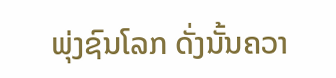ພຸ່ງຊົນໂລກ ດັ່ງນັ້ນຄວາ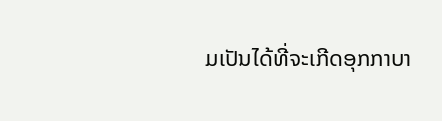ມເປັນໄດ້ທີ່ຈະເກີດອຸກກາບາ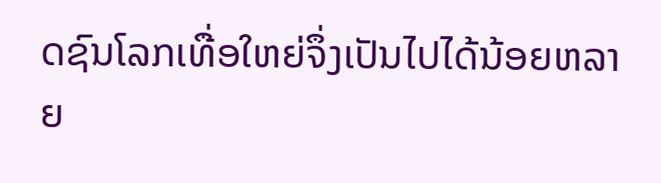ດຊົນໂລກເທື່ອໃຫຍ່ຈຶ່ງເປັນໄປໄດ້ນ້ອຍຫລາຍ